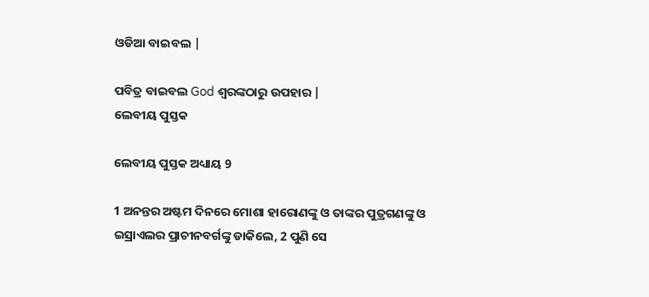ଓଡିଆ ବାଇବଲ |

ପବିତ୍ର ବାଇବଲ God ଶ୍ବରଙ୍କଠାରୁ ଉପହାର |
ଲେବୀୟ ପୁସ୍ତକ

ଲେବୀୟ ପୁସ୍ତକ ଅଧ୍ୟାୟ 9

1 ଅନନ୍ତର ଅଷ୍ଟମ ଦିନରେ ମୋଶା ହାରୋଣଙ୍କୁ ଓ ତାଙ୍କର ପୁତ୍ରଗଣଙ୍କୁ ଓ ଇସ୍ରାଏଲର ପ୍ରାଚୀନବର୍ଗଙ୍କୁ ଡାକିଲେ, 2 ପୁଣି ସେ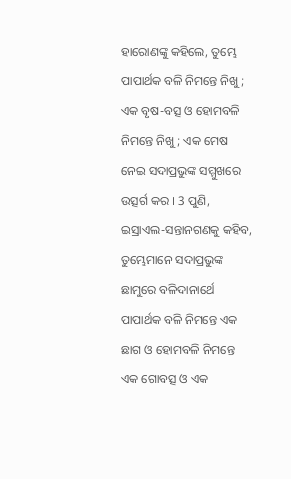ହାରୋଣଙ୍କୁ କହିଲେ, ତୁମ୍ଭେ ପାପାର୍ଥକ ବଳି ନିମନ୍ତେ ନିଖୁ; ଏକ ବୃଷ-ବତ୍ସ ଓ ହୋମବଳି ନିମନ୍ତେ ନିଖୁ; ଏକ ମେଷ ନେଇ ସଦାପ୍ରଭୁଙ୍କ ସମ୍ମୁଖରେ ଉତ୍ସର୍ଗ କର । 3 ପୁଣି, ଇସ୍ରାଏଲ-ସନ୍ତାନଗଣକୁ କହିବ, ତୁମ୍ଭେମାନେ ସଦାପ୍ରଭୁଙ୍କ ଛାମୁରେ ବଳିଦାନାର୍ଥେ ପାପାର୍ଥକ ବଳି ନିମନ୍ତେ ଏକ ଛାଗ ଓ ହୋମବଳି ନିମନ୍ତେ ଏକ ଗୋବତ୍ସ ଓ ଏକ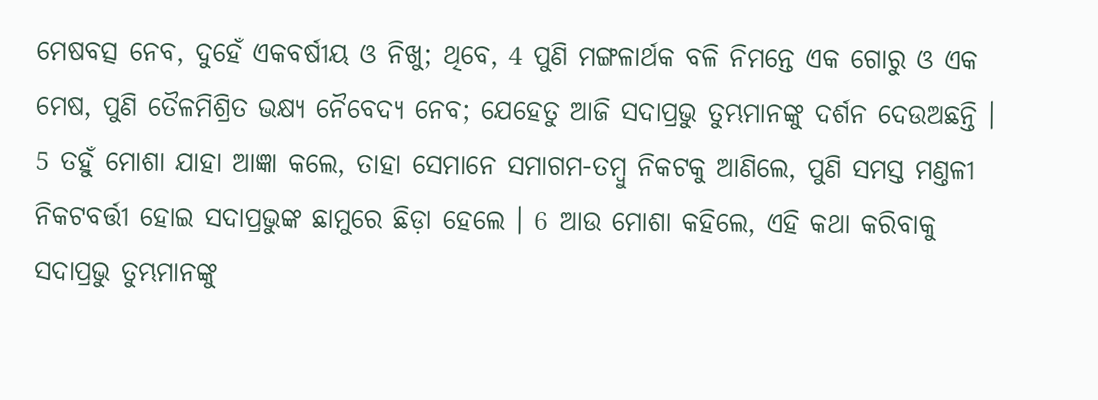ମେଷବତ୍ସ ନେବ, ଦୁହେଁ ଏକବର୍ଷୀୟ ଓ ନିଖୁ; ଥିବେ, 4 ପୁଣି ମଙ୍ଗଳାର୍ଥକ ବଳି ନିମନ୍ତେ ଏକ ଗୋରୁ ଓ ଏକ ମେଷ, ପୁଣି ତୈଳମିଶ୍ରିତ ଭକ୍ଷ୍ୟ ନୈବେଦ୍ୟ ନେବ; ଯେହେତୁ ଆଜି ସଦାପ୍ରଭୁ ତୁମ୍ଭମାନଙ୍କୁ ଦର୍ଶନ ଦେଉଅଛନ୍ତି । 5 ତହୁଁ ମୋଶା ଯାହା ଆଜ୍ଞା କଲେ, ତାହା ସେମାନେ ସମାଗମ-ତମ୍ଵୁ ନିକଟକୁ ଆଣିଲେ, ପୁଣି ସମସ୍ତ ମଣ୍ତଳୀ ନିକଟବର୍ତ୍ତୀ ହୋଇ ସଦାପ୍ରଭୁଙ୍କ ଛାମୁରେ ଛିଡ଼ା ହେଲେ । 6 ଆଉ ମୋଶା କହିଲେ, ଏହି କଥା କରିବାକୁ ସଦାପ୍ରଭୁ ତୁମ୍ଭମାନଙ୍କୁ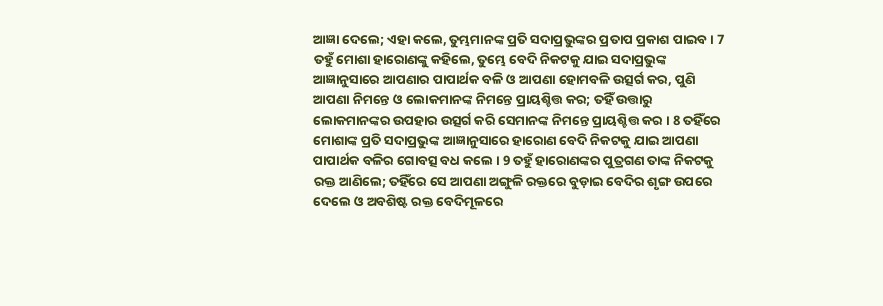ଆଜ୍ଞା ଦେଲେ; ଏହା କଲେ, ତୁମ୍ଭମାନଙ୍କ ପ୍ରତି ସଦାପ୍ରଭୁଙ୍କର ପ୍ରତାପ ପ୍ରକାଶ ପାଇବ । 7 ତହୁଁ ମୋଶା ହାରୋଣଙ୍କୁ କହିଲେ, ତୁମ୍ଭେ ବେଦି ନିକଟକୁ ଯାଇ ସଦାପ୍ରଭୁଙ୍କ ଆଜ୍ଞାନୁସାରେ ଆପଣାର ପାପାର୍ଥକ ବଳି ଓ ଆପଣା ହୋମବଳି ଉତ୍ସର୍ଗ କର, ପୁଣି ଆପଣା ନିମନ୍ତେ ଓ ଲୋକମାନଙ୍କ ନିମନ୍ତେ ପ୍ରାୟଶ୍ଚିତ୍ତ କର; ତହିଁ ଉତ୍ତାରୁ ଲୋକମାନଙ୍କର ଉପହାର ଉତ୍ସର୍ଗ କରି ସେମାନଙ୍କ ନିମନ୍ତେ ପ୍ରାୟଶ୍ଚିତ୍ତ କର । 8 ତହିଁରେ ମୋଶାଙ୍କ ପ୍ରତି ସଦାପ୍ରଭୁଙ୍କ ଆଜ୍ଞାନୁସାରେ ହାରୋଣ ବେଦି ନିକଟକୁ ଯାଇ ଆପଣା ପାପାର୍ଥକ ବଳିର ଗୋବତ୍ସ ବଧ କଲେ । 9 ତହୁଁ ହାରୋଣଙ୍କର ପୁତ୍ରଗଣ ତାଙ୍କ ନିକଟକୁ ରକ୍ତ ଆଣିଲେ; ତହିଁରେ ସେ ଆପଣା ଅଙ୍ଗୁଳି ରକ୍ତରେ ବୁଡ଼ାଇ ବେଦିର ଶୃଙ୍ଗ ଉପରେ ଦେଲେ ଓ ଅବଶିଷ୍ଟ ରକ୍ତ ବେଦିମୂଳରେ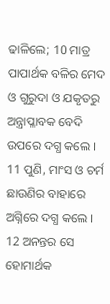ଢାଳିଲେ; 10 ମାତ୍ର ପାପାର୍ଥକ ବଳିର ମେଦ ଓ ଗୁରୁଦା ଓ ଯକୃତରୁ ଅନ୍ତ୍ରାପ୍ଳାବକ ବେଦି ଉପରେ ଦଗ୍ଧ କଲେ । 11 ପୁଣି, ମାଂସ ଓ ଚର୍ମ ଛାଉଣିର ବାହାରେ ଅଗ୍ନିରେ ଦଗ୍ଧ କଲେ । 12 ଅନନ୍ତର ସେ ହୋମାର୍ଥକ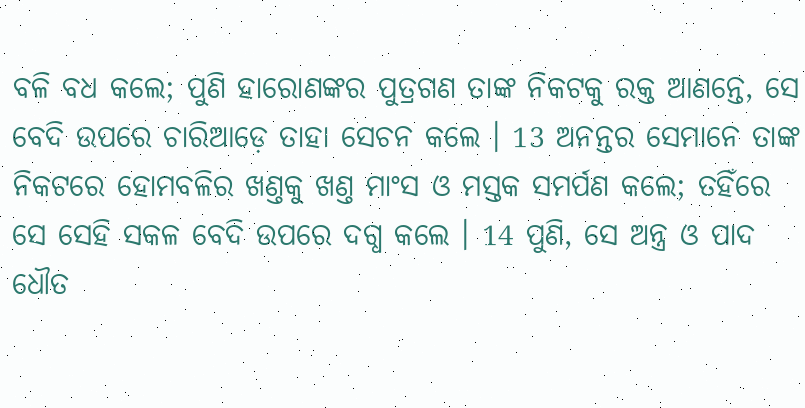ବଳି ବଧ କଲେ; ପୁଣି ହାରୋଣଙ୍କର ପୁତ୍ରଗଣ ତାଙ୍କ ନିକଟକୁ ରକ୍ତ ଆଣନ୍ତେ, ସେ ବେଦି ଉପରେ ଚାରିଆଡ଼େ ତାହା ସେଚନ କଲେ । 13 ଅନନ୍ତର ସେମାନେ ତାଙ୍କ ନିକଟରେ ହୋମବଳିର ଖଣ୍ତକୁ ଖଣ୍ତ ମାଂସ ଓ ମସ୍ତକ ସମର୍ପଣ କଲେ; ତହିଁରେ ସେ ସେହି ସକଳ ବେଦି ଉପରେ ଦଗ୍ଧ କଲେ । 14 ପୁଣି, ସେ ଅନ୍ତ୍ର ଓ ପାଦ ଧୌତ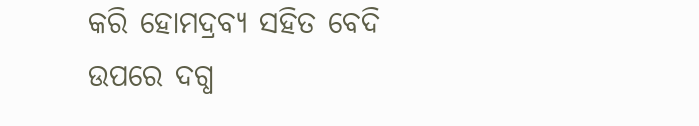କରି ହୋମଦ୍ରବ୍ୟ ସହିତ ବେଦି ଉପରେ ଦଗ୍ଧ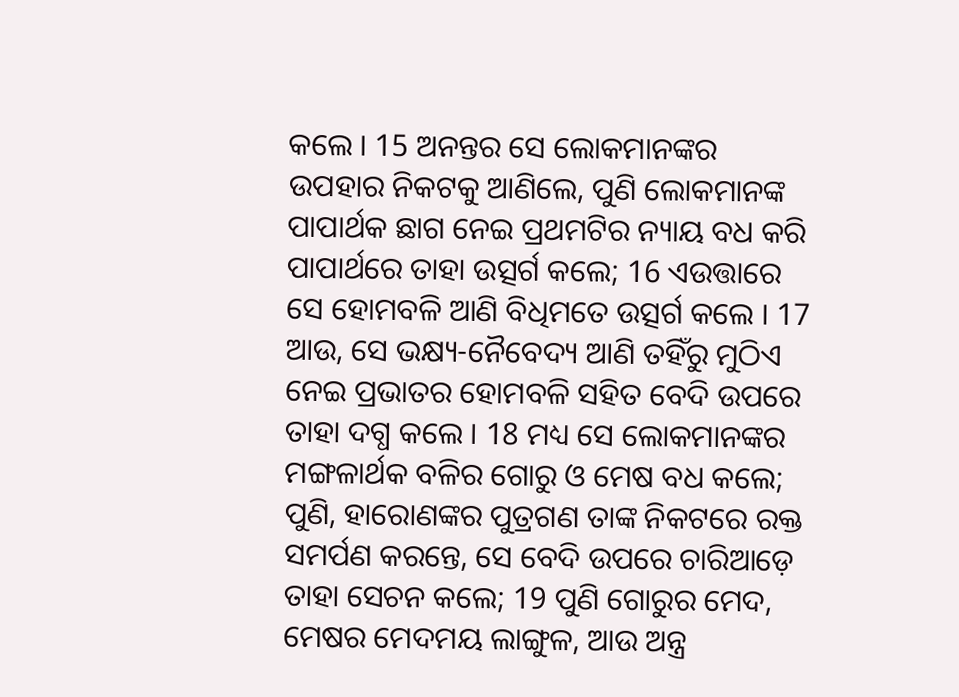କଲେ । 15 ଅନନ୍ତର ସେ ଲୋକମାନଙ୍କର ଉପହାର ନିକଟକୁ ଆଣିଲେ, ପୁଣି ଲୋକମାନଙ୍କ ପାପାର୍ଥକ ଛାଗ ନେଇ ପ୍ରଥମଟିର ନ୍ୟାୟ ବଧ କରି ପାପାର୍ଥରେ ତାହା ଉତ୍ସର୍ଗ କଲେ; 16 ଏଉତ୍ତାରେ ସେ ହୋମବଳି ଆଣି ବିଧିମତେ ଉତ୍ସର୍ଗ କଲେ । 17 ଆଉ, ସେ ଭକ୍ଷ୍ୟ-ନୈବେଦ୍ୟ ଆଣି ତହିଁରୁ ମୁଠିଏ ନେଇ ପ୍ରଭାତର ହୋମବଳି ସହିତ ବେଦି ଉପରେ ତାହା ଦଗ୍ଧ କଲେ । 18 ମଧ୍ୟ ସେ ଲୋକମାନଙ୍କର ମଙ୍ଗଳାର୍ଥକ ବଳିର ଗୋରୁ ଓ ମେଷ ବଧ କଲେ; ପୁଣି, ହାରୋଣଙ୍କର ପୁତ୍ରଗଣ ତାଙ୍କ ନିକଟରେ ରକ୍ତ ସମର୍ପଣ କରନ୍ତେ, ସେ ବେଦି ଉପରେ ଚାରିଆଡ଼େ ତାହା ସେଚନ କଲେ; 19 ପୁଣି ଗୋରୁର ମେଦ, ମେଷର ମେଦମୟ ଲାଙ୍ଗୁଳ, ଆଉ ଅନ୍ତ୍ର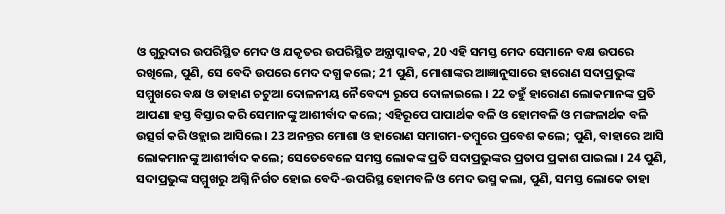ଓ ଗୁରୁଦାର ଉପରିସ୍ଥିତ ମେଦ ଓ ଯକୃତର ଉପରିସ୍ଥିତ ଅନ୍ତ୍ରାପ୍ଳାବକ, 20 ଏହି ସମସ୍ତ ମେଦ ସେମାନେ ବକ୍ଷ ଉପରେ ରଖିଲେ, ପୁଣି, ସେ ବେଦି ଉପରେ ମେଦ ଦଗ୍ଧ କଲେ; 21 ପୁଣି, ମୋଶାଙ୍କର ଆଜ୍ଞାନୁସାରେ ହାରୋଣ ସଦାପ୍ରଭୁଙ୍କ ସମ୍ମୁଖରେ ବକ୍ଷ ଓ ଡାହାଣ ଚଟୁଆ ଦୋଳନୀୟ ନୈବେଦ୍ୟ ରୂପେ ଦୋଳାଇଲେ । 22 ତହୁଁ ହାରୋଣ ଲୋକମାନଙ୍କ ପ୍ରତି ଆପଣା ହସ୍ତ ବିସ୍ତାର କରି ସେମାନଙ୍କୁ ଆଶୀର୍ବାଦ କଲେ; ଏହିରୂପେ ପାପାର୍ଥକ ବଳି ଓ ହୋମବଳି ଓ ମଙ୍ଗଳାର୍ଥକ ବଳି ଉତ୍ସର୍ଗ କରି ଓହ୍ଲାଇ ଆସିଲେ । 23 ଅନନ୍ତର ମୋଶା ଓ ହାରୋଣ ସମାଗମ-ତମ୍ଵୁରେ ପ୍ରବେଶ କଲେ; ପୁଣି, ବାହାରେ ଆସି ଲୋକମାନଙ୍କୁ ଆଶୀର୍ବାଦ କଲେ; ସେତେବେଳେ ସମସ୍ତ ଲୋକଙ୍କ ପ୍ରତି ସଦାପ୍ରଭୁଙ୍କର ପ୍ରତାପ ପ୍ରକାଶ ପାଇଲା । 24 ପୁଣି, ସଦାପ୍ରଭୁଙ୍କ ସମ୍ମୁଖରୁ ଅଗ୍ନି ନିର୍ଗତ ହୋଇ ବେଦି-ଉପରିସ୍ଥ ହୋମବଳି ଓ ମେଦ ଭସ୍ମ କଲା, ପୁଣି, ସମସ୍ତ ଲୋକେ ତାହା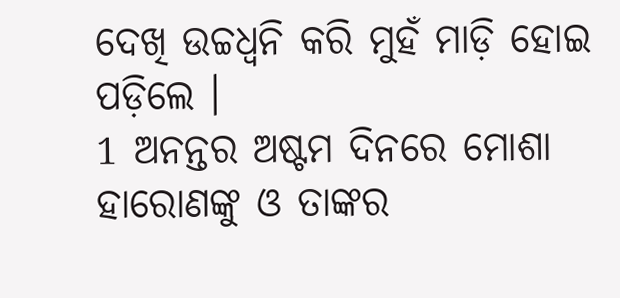ଦେଖି ଉଚ୍ଚଧ୍ଵନି କରି ମୁହଁ ମାଡ଼ି ହୋଇ ପଡ଼ିଲେ ।
1 ଅନନ୍ତର ଅଷ୍ଟମ ଦିନରେ ମୋଶା ହାରୋଣଙ୍କୁ ଓ ତାଙ୍କର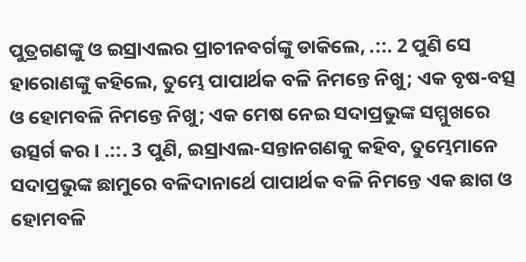ପୁତ୍ରଗଣଙ୍କୁ ଓ ଇସ୍ରାଏଲର ପ୍ରାଚୀନବର୍ଗଙ୍କୁ ଡାକିଲେ, .::. 2 ପୁଣି ସେ ହାରୋଣଙ୍କୁ କହିଲେ, ତୁମ୍ଭେ ପାପାର୍ଥକ ବଳି ନିମନ୍ତେ ନିଖୁ; ଏକ ବୃଷ-ବତ୍ସ ଓ ହୋମବଳି ନିମନ୍ତେ ନିଖୁ; ଏକ ମେଷ ନେଇ ସଦାପ୍ରଭୁଙ୍କ ସମ୍ମୁଖରେ ଉତ୍ସର୍ଗ କର । .::. 3 ପୁଣି, ଇସ୍ରାଏଲ-ସନ୍ତାନଗଣକୁ କହିବ, ତୁମ୍ଭେମାନେ ସଦାପ୍ରଭୁଙ୍କ ଛାମୁରେ ବଳିଦାନାର୍ଥେ ପାପାର୍ଥକ ବଳି ନିମନ୍ତେ ଏକ ଛାଗ ଓ ହୋମବଳି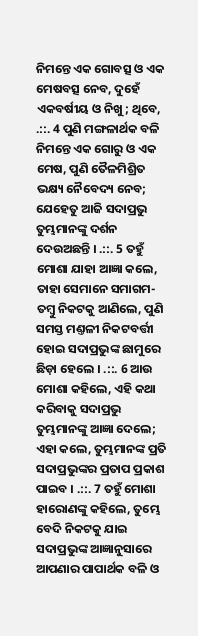ନିମନ୍ତେ ଏକ ଗୋବତ୍ସ ଓ ଏକ ମେଷବତ୍ସ ନେବ, ଦୁହେଁ ଏକବର୍ଷୀୟ ଓ ନିଖୁ; ଥିବେ, .::. 4 ପୁଣି ମଙ୍ଗଳାର୍ଥକ ବଳି ନିମନ୍ତେ ଏକ ଗୋରୁ ଓ ଏକ ମେଷ, ପୁଣି ତୈଳମିଶ୍ରିତ ଭକ୍ଷ୍ୟ ନୈବେଦ୍ୟ ନେବ; ଯେହେତୁ ଆଜି ସଦାପ୍ରଭୁ ତୁମ୍ଭମାନଙ୍କୁ ଦର୍ଶନ ଦେଉଅଛନ୍ତି । .::. 5 ତହୁଁ ମୋଶା ଯାହା ଆଜ୍ଞା କଲେ, ତାହା ସେମାନେ ସମାଗମ-ତମ୍ଵୁ ନିକଟକୁ ଆଣିଲେ, ପୁଣି ସମସ୍ତ ମଣ୍ତଳୀ ନିକଟବର୍ତ୍ତୀ ହୋଇ ସଦାପ୍ରଭୁଙ୍କ ଛାମୁରେ ଛିଡ଼ା ହେଲେ । .::. 6 ଆଉ ମୋଶା କହିଲେ, ଏହି କଥା କରିବାକୁ ସଦାପ୍ରଭୁ ତୁମ୍ଭମାନଙ୍କୁ ଆଜ୍ଞା ଦେଲେ; ଏହା କଲେ, ତୁମ୍ଭମାନଙ୍କ ପ୍ରତି ସଦାପ୍ରଭୁଙ୍କର ପ୍ରତାପ ପ୍ରକାଶ ପାଇବ । .::. 7 ତହୁଁ ମୋଶା ହାରୋଣଙ୍କୁ କହିଲେ, ତୁମ୍ଭେ ବେଦି ନିକଟକୁ ଯାଇ ସଦାପ୍ରଭୁଙ୍କ ଆଜ୍ଞାନୁସାରେ ଆପଣାର ପାପାର୍ଥକ ବଳି ଓ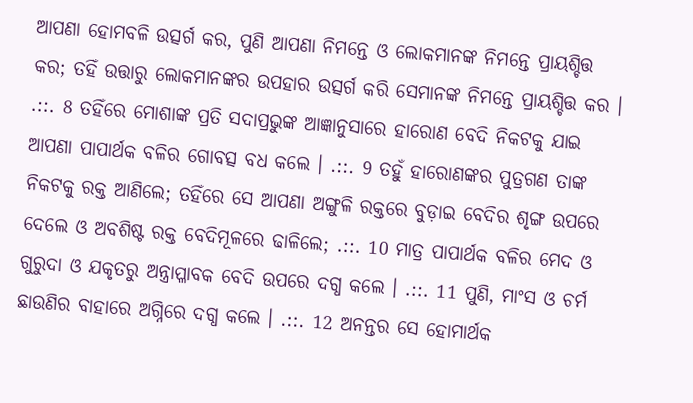ଆପଣା ହୋମବଳି ଉତ୍ସର୍ଗ କର, ପୁଣି ଆପଣା ନିମନ୍ତେ ଓ ଲୋକମାନଙ୍କ ନିମନ୍ତେ ପ୍ରାୟଶ୍ଚିତ୍ତ କର; ତହିଁ ଉତ୍ତାରୁ ଲୋକମାନଙ୍କର ଉପହାର ଉତ୍ସର୍ଗ କରି ସେମାନଙ୍କ ନିମନ୍ତେ ପ୍ରାୟଶ୍ଚିତ୍ତ କର । .::. 8 ତହିଁରେ ମୋଶାଙ୍କ ପ୍ରତି ସଦାପ୍ରଭୁଙ୍କ ଆଜ୍ଞାନୁସାରେ ହାରୋଣ ବେଦି ନିକଟକୁ ଯାଇ ଆପଣା ପାପାର୍ଥକ ବଳିର ଗୋବତ୍ସ ବଧ କଲେ । .::. 9 ତହୁଁ ହାରୋଣଙ୍କର ପୁତ୍ରଗଣ ତାଙ୍କ ନିକଟକୁ ରକ୍ତ ଆଣିଲେ; ତହିଁରେ ସେ ଆପଣା ଅଙ୍ଗୁଳି ରକ୍ତରେ ବୁଡ଼ାଇ ବେଦିର ଶୃଙ୍ଗ ଉପରେ ଦେଲେ ଓ ଅବଶିଷ୍ଟ ରକ୍ତ ବେଦିମୂଳରେ ଢାଳିଲେ; .::. 10 ମାତ୍ର ପାପାର୍ଥକ ବଳିର ମେଦ ଓ ଗୁରୁଦା ଓ ଯକୃତରୁ ଅନ୍ତ୍ରାପ୍ଳାବକ ବେଦି ଉପରେ ଦଗ୍ଧ କଲେ । .::. 11 ପୁଣି, ମାଂସ ଓ ଚର୍ମ ଛାଉଣିର ବାହାରେ ଅଗ୍ନିରେ ଦଗ୍ଧ କଲେ । .::. 12 ଅନନ୍ତର ସେ ହୋମାର୍ଥକ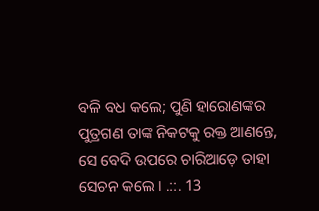ବଳି ବଧ କଲେ; ପୁଣି ହାରୋଣଙ୍କର ପୁତ୍ରଗଣ ତାଙ୍କ ନିକଟକୁ ରକ୍ତ ଆଣନ୍ତେ, ସେ ବେଦି ଉପରେ ଚାରିଆଡ଼େ ତାହା ସେଚନ କଲେ । .::. 13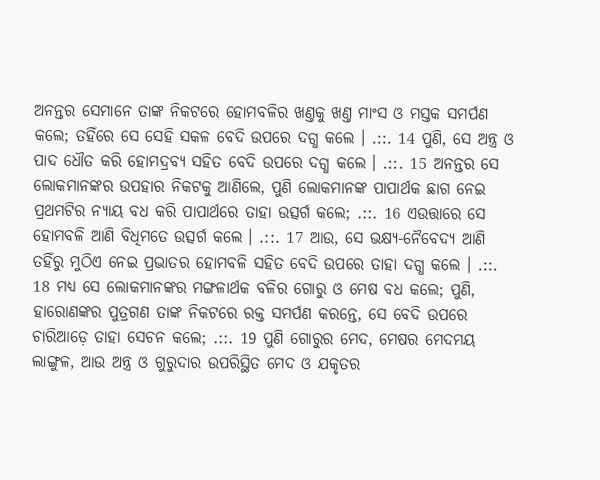ଅନନ୍ତର ସେମାନେ ତାଙ୍କ ନିକଟରେ ହୋମବଳିର ଖଣ୍ତକୁ ଖଣ୍ତ ମାଂସ ଓ ମସ୍ତକ ସମର୍ପଣ କଲେ; ତହିଁରେ ସେ ସେହି ସକଳ ବେଦି ଉପରେ ଦଗ୍ଧ କଲେ । .::. 14 ପୁଣି, ସେ ଅନ୍ତ୍ର ଓ ପାଦ ଧୌତ କରି ହୋମଦ୍ରବ୍ୟ ସହିତ ବେଦି ଉପରେ ଦଗ୍ଧ କଲେ । .::. 15 ଅନନ୍ତର ସେ ଲୋକମାନଙ୍କର ଉପହାର ନିକଟକୁ ଆଣିଲେ, ପୁଣି ଲୋକମାନଙ୍କ ପାପାର୍ଥକ ଛାଗ ନେଇ ପ୍ରଥମଟିର ନ୍ୟାୟ ବଧ କରି ପାପାର୍ଥରେ ତାହା ଉତ୍ସର୍ଗ କଲେ; .::. 16 ଏଉତ୍ତାରେ ସେ ହୋମବଳି ଆଣି ବିଧିମତେ ଉତ୍ସର୍ଗ କଲେ । .::. 17 ଆଉ, ସେ ଭକ୍ଷ୍ୟ-ନୈବେଦ୍ୟ ଆଣି ତହିଁରୁ ମୁଠିଏ ନେଇ ପ୍ରଭାତର ହୋମବଳି ସହିତ ବେଦି ଉପରେ ତାହା ଦଗ୍ଧ କଲେ । .::. 18 ମଧ୍ୟ ସେ ଲୋକମାନଙ୍କର ମଙ୍ଗଳାର୍ଥକ ବଳିର ଗୋରୁ ଓ ମେଷ ବଧ କଲେ; ପୁଣି, ହାରୋଣଙ୍କର ପୁତ୍ରଗଣ ତାଙ୍କ ନିକଟରେ ରକ୍ତ ସମର୍ପଣ କରନ୍ତେ, ସେ ବେଦି ଉପରେ ଚାରିଆଡ଼େ ତାହା ସେଚନ କଲେ; .::. 19 ପୁଣି ଗୋରୁର ମେଦ, ମେଷର ମେଦମୟ ଲାଙ୍ଗୁଳ, ଆଉ ଅନ୍ତ୍ର ଓ ଗୁରୁଦାର ଉପରିସ୍ଥିତ ମେଦ ଓ ଯକୃତର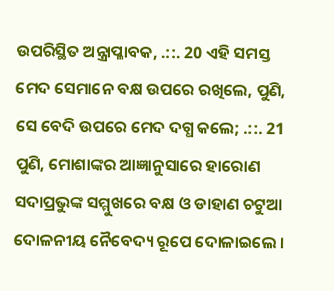ଉପରିସ୍ଥିତ ଅନ୍ତ୍ରାପ୍ଳାବକ, .::. 20 ଏହି ସମସ୍ତ ମେଦ ସେମାନେ ବକ୍ଷ ଉପରେ ରଖିଲେ, ପୁଣି, ସେ ବେଦି ଉପରେ ମେଦ ଦଗ୍ଧ କଲେ; .::. 21 ପୁଣି, ମୋଶାଙ୍କର ଆଜ୍ଞାନୁସାରେ ହାରୋଣ ସଦାପ୍ରଭୁଙ୍କ ସମ୍ମୁଖରେ ବକ୍ଷ ଓ ଡାହାଣ ଚଟୁଆ ଦୋଳନୀୟ ନୈବେଦ୍ୟ ରୂପେ ଦୋଳାଇଲେ ।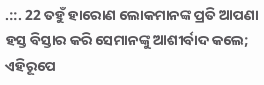.::. 22 ତହୁଁ ହାରୋଣ ଲୋକମାନଙ୍କ ପ୍ରତି ଆପଣା ହସ୍ତ ବିସ୍ତାର କରି ସେମାନଙ୍କୁ ଆଶୀର୍ବାଦ କଲେ; ଏହିରୂପେ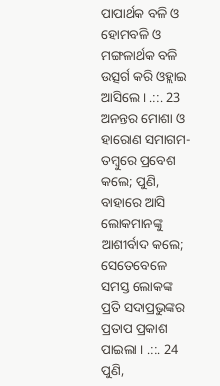ପାପାର୍ଥକ ବଳି ଓ ହୋମବଳି ଓ ମଙ୍ଗଳାର୍ଥକ ବଳି ଉତ୍ସର୍ଗ କରି ଓହ୍ଲାଇ ଆସିଲେ । .::. 23 ଅନନ୍ତର ମୋଶା ଓ ହାରୋଣ ସମାଗମ-ତମ୍ଵୁରେ ପ୍ରବେଶ କଲେ; ପୁଣି, ବାହାରେ ଆସି ଲୋକମାନଙ୍କୁ ଆଶୀର୍ବାଦ କଲେ; ସେତେବେଳେ ସମସ୍ତ ଲୋକଙ୍କ ପ୍ରତି ସଦାପ୍ରଭୁଙ୍କର ପ୍ରତାପ ପ୍ରକାଶ ପାଇଲା । .::. 24 ପୁଣି,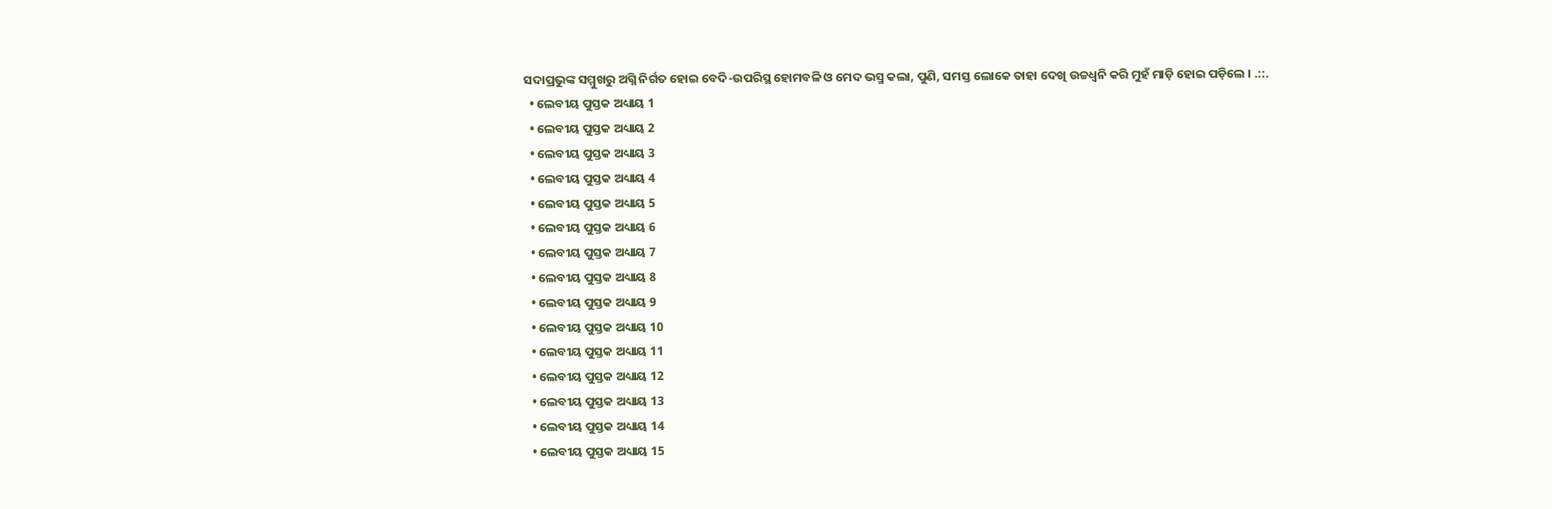ସଦାପ୍ରଭୁଙ୍କ ସମ୍ମୁଖରୁ ଅଗ୍ନି ନିର୍ଗତ ହୋଇ ବେଦି-ଉପରିସ୍ଥ ହୋମବଳି ଓ ମେଦ ଭସ୍ମ କଲା, ପୁଣି, ସମସ୍ତ ଲୋକେ ତାହା ଦେଖି ଉଚ୍ଚଧ୍ଵନି କରି ମୁହଁ ମାଡ଼ି ହୋଇ ପଡ଼ିଲେ । .::.
  • ଲେବୀୟ ପୁସ୍ତକ ଅଧ୍ୟାୟ 1
  • ଲେବୀୟ ପୁସ୍ତକ ଅଧ୍ୟାୟ 2
  • ଲେବୀୟ ପୁସ୍ତକ ଅଧ୍ୟାୟ 3
  • ଲେବୀୟ ପୁସ୍ତକ ଅଧ୍ୟାୟ 4
  • ଲେବୀୟ ପୁସ୍ତକ ଅଧ୍ୟାୟ 5
  • ଲେବୀୟ ପୁସ୍ତକ ଅଧ୍ୟାୟ 6
  • ଲେବୀୟ ପୁସ୍ତକ ଅଧ୍ୟାୟ 7
  • ଲେବୀୟ ପୁସ୍ତକ ଅଧ୍ୟାୟ 8
  • ଲେବୀୟ ପୁସ୍ତକ ଅଧ୍ୟାୟ 9
  • ଲେବୀୟ ପୁସ୍ତକ ଅଧ୍ୟାୟ 10
  • ଲେବୀୟ ପୁସ୍ତକ ଅଧ୍ୟାୟ 11
  • ଲେବୀୟ ପୁସ୍ତକ ଅଧ୍ୟାୟ 12
  • ଲେବୀୟ ପୁସ୍ତକ ଅଧ୍ୟାୟ 13
  • ଲେବୀୟ ପୁସ୍ତକ ଅଧ୍ୟାୟ 14
  • ଲେବୀୟ ପୁସ୍ତକ ଅଧ୍ୟାୟ 15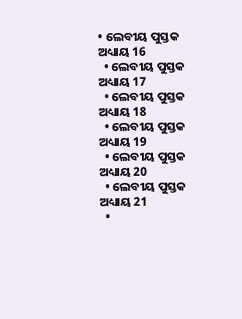• ଲେବୀୟ ପୁସ୍ତକ ଅଧ୍ୟାୟ 16
  • ଲେବୀୟ ପୁସ୍ତକ ଅଧ୍ୟାୟ 17
  • ଲେବୀୟ ପୁସ୍ତକ ଅଧ୍ୟାୟ 18
  • ଲେବୀୟ ପୁସ୍ତକ ଅଧ୍ୟାୟ 19
  • ଲେବୀୟ ପୁସ୍ତକ ଅଧ୍ୟାୟ 20
  • ଲେବୀୟ ପୁସ୍ତକ ଅଧ୍ୟାୟ 21
  •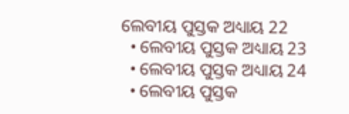ଲେବୀୟ ପୁସ୍ତକ ଅଧ୍ୟାୟ 22
  • ଲେବୀୟ ପୁସ୍ତକ ଅଧ୍ୟାୟ 23
  • ଲେବୀୟ ପୁସ୍ତକ ଅଧ୍ୟାୟ 24
  • ଲେବୀୟ ପୁସ୍ତକ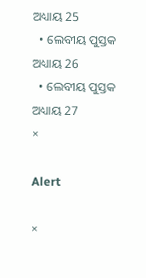ଅଧ୍ୟାୟ 25
  • ଲେବୀୟ ପୁସ୍ତକ ଅଧ୍ୟାୟ 26
  • ଲେବୀୟ ପୁସ୍ତକ ଅଧ୍ୟାୟ 27
×

Alert

×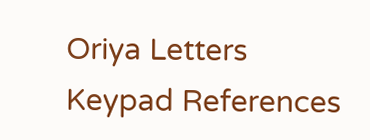Oriya Letters Keypad References